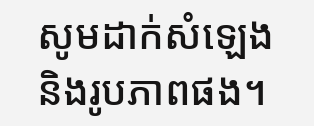សូមដាក់សំឡេងនិងរូបភាពផង។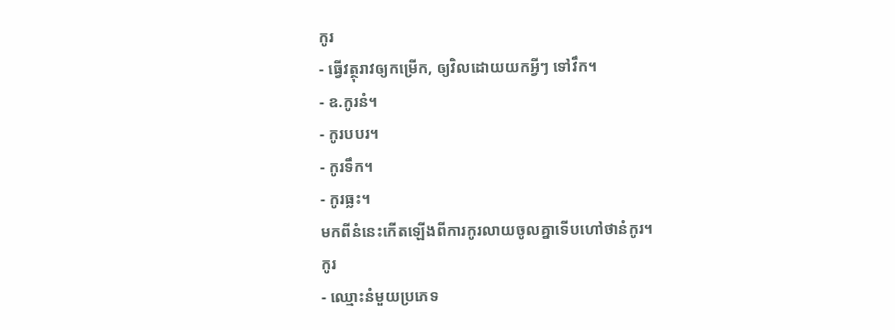កូរ
- ធ្វើវត្ថុរាវឲ្យកម្រើក, ឲ្យវិលដោយយកអ្វីៗ ទៅវឹក។
- ឧ.កូរនំ។
- កូរបបរ។
- កូរទឹក។
- កូរធ្លះ។
មកពីនំនេះកើតឡើងពីការកូរលាយចូលគ្នាទើបហៅថានំកូរ។
កូរ
- ឈ្មោះនំមួយប្រភេទ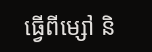ធ្វើពីម្សៅ និ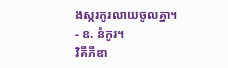ងស្ករកូរលាយចូលគ្នា។
- ឧ. នំកូរ។
វិគីភីឌា